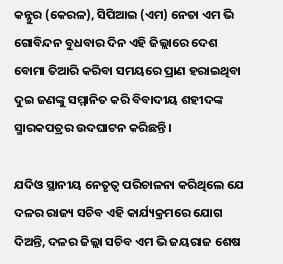କନ୍ନୁର (କେରଳ), ସିପିଆଇ (ଏମ) ନେତା ଏମ ଭି ଗୋବିନ୍ଦନ ବୁଧବାର ଦିନ ଏହି ଜିଲ୍ଲାରେ ଦେଶ ବୋମା ତିଆରି କରିବା ସମୟରେ ପ୍ରାଣ ହରାଇଥିବା ଦୁଇ ଜଣଙ୍କୁ ସମ୍ମାନିତ କରି ବିବାଦୀୟ ଶହୀଦଙ୍କ ସ୍ମାରକପତ୍ରର ଉଦଘାଟନ କରିଛନ୍ତି।

ଯଦିଓ ସ୍ଥାନୀୟ ନେତୃତ୍ୱ ପରିଚାଳନା କରିଥିଲେ ଯେ ଦଳର ରାଜ୍ୟ ସଚିବ ଏହି କାର୍ଯ୍ୟକ୍ରମରେ ଯୋଗ ଦିଅନ୍ତି, ଦଳର ଜିଲ୍ଲା ସଚିବ ଏମ ଭି ଜୟରାଜ ଶେଷ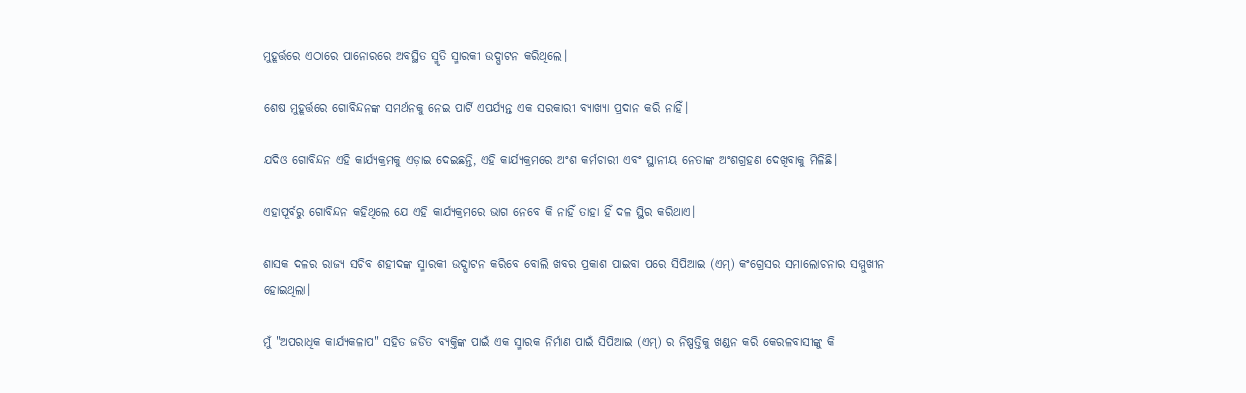ମୁହୂର୍ତ୍ତରେ ଏଠାରେ ପାନୋରରେ ଅବସ୍ଥିତ ସ୍ମୃତି ସ୍ମାରକୀ ଉଦ୍ଘାଟନ କରିଥିଲେ।

ଶେଷ ମୁହୂର୍ତ୍ତରେ ଗୋବିନ୍ଦନଙ୍କ ସମର୍ଥନକୁ ନେଇ ପାର୍ଟି ଏପର୍ଯ୍ୟନ୍ତ ଏକ ସରକାରୀ ବ୍ୟାଖ୍ୟା ପ୍ରଦାନ କରି ନାହିଁ।

ଯଦିଓ ଗୋବିନ୍ଦନ ଏହି କାର୍ଯ୍ୟକ୍ରମକୁ ଏଡ଼ାଇ ଦେଇଛନ୍ତି, ଏହି କାର୍ଯ୍ୟକ୍ରମରେ ଅଂଶ କର୍ମଚାରୀ ଏବଂ ସ୍ଥାନୀୟ ନେତାଙ୍କ ଅଂଶଗ୍ରହଣ ଦେଖିବାକୁ ମିଳିଛି।

ଏହାପୂର୍ବରୁ ଗୋବିନ୍ଦନ କହିଥିଲେ ଯେ ଏହି କାର୍ଯ୍ୟକ୍ରମରେ ଭାଗ ନେବେ କି ନାହିଁ ତାହା ହିଁ ଦଳ ସ୍ଥିର କରିଥାଏ।

ଶାସକ ଦଳର ରାଜ୍ୟ ସଚିବ ଶହୀଦଙ୍କ ସ୍ମାରକୀ ଉଦ୍ଘାଟନ କରିବେ ବୋଲି ଖବର ପ୍ରକାଶ ପାଇବା ପରେ ସିପିଆଇ (ଏମ୍) କଂଗ୍ରେସର ସମାଲୋଚନାର ସମ୍ମୁଖୀନ ହୋଇଥିଲା।

ମୁଁ "ଅପରାଧିକ କାର୍ଯ୍ୟକଳାପ" ସହିତ ଜଡିତ ବ୍ୟକ୍ତିଙ୍କ ପାଇଁ ଏକ ସ୍ମାରକ ନିର୍ମାଣ ପାଇଁ ସିପିଆଇ (ଏମ୍) ର ନିଷ୍ପତ୍ତିକୁ ଖଣ୍ଡନ କରି କେରଳବାସୀଙ୍କୁ କି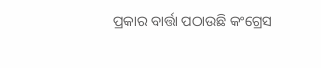ପ୍ରକାର ବାର୍ତ୍ତା ପଠାଉଛି କଂଗ୍ରେସ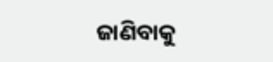ଜାଣିବାକୁ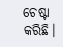ଚେଷ୍ଟା କରିଛି।